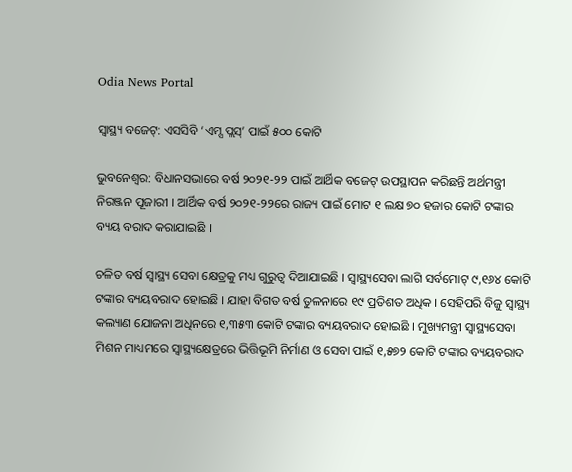Odia News Portal

ସ୍ବାସ୍ଥ୍ୟ ବଜେଟ୍: ଏସସିବି ‘ଏମ୍ସ ପ୍ଲସ୍’ ପାଇଁ ୫୦୦ କୋଟି

ଭୁବନେଶ୍ବର: ବିଧାନସଭାରେ ବର୍ଷ ୨୦୨୧-୨୨ ପାଇଁ ଆର୍ଥିକ ବଜେଟ୍‌ ଉପସ୍ଥାପନ କରିଛନ୍ତି ଅର୍ଥମନ୍ତ୍ରୀ ନିରଞ୍ଜନ ପୂଜାରୀ । ଆର୍ଥିକ ବର୍ଷ ୨୦୨୧-୨୨ରେ ରାଜ୍ୟ ପାଇଁ ମୋଟ ୧ ଲକ୍ଷ ୭୦ ହଜାର କୋଟି ଟଙ୍କାର ବ୍ୟୟ ବରାଦ କରାଯାଇଛି ।

ଚଳିତ ବର୍ଷ ସ୍ବାସ୍ଥ୍ୟ ସେବା କ୍ଷେତ୍ରକୁ ମଧ୍ୟ ଗୁରୁତ୍ବ ଦିଆଯାଇଛି । ସ୍ୱାସ୍ଥ୍ୟସେବା ଲାଗି ସର୍ବମୋଟ୍ ୯,୧୬୪ କୋଟି ଟଙ୍କାର ବ୍ୟୟବରାଦ ହୋଇଛି । ଯାହା ବିଗତ ବର୍ଷ ତୁଳନାରେ ୧୯ ପ୍ରତିଶତ ଅଧିକ । ସେହିପରି ବିଜୁ ସ୍ୱାସ୍ଥ୍ୟ କଲ୍ୟାଣ ଯୋଜନା ଅଧିନରେ ୧,୩୫୩ କୋଟି ଟଙ୍କାର ବ୍ୟୟବରାଦ ହୋଇଛି । ମୁଖ୍ୟମନ୍ତ୍ରୀ ସ୍ୱାସ୍ଥ୍ୟସେବା ମିଶନ ମାଧ୍ୟମରେ ସ୍ୱାସ୍ଥ୍ୟକ୍ଷେତ୍ରରେ ଭିତ୍ତିଭୂମି ନିର୍ମାଣ ଓ ସେବା ପାଇଁ ୧,୫୭୨ କୋଟି ଟଙ୍କାର ବ୍ୟୟବରାଦ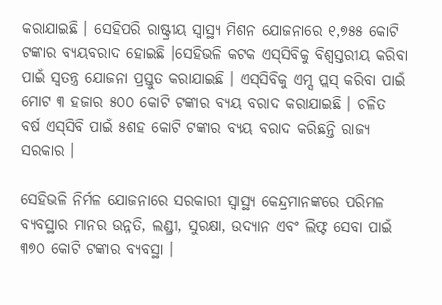କରାଯାଇଛି । ସେହିପରି ରାଷ୍ଟ୍ରୀୟ ସ୍ୱାସ୍ଥ୍ୟ ମିଶନ ଯୋଜନାରେ ୧,୭୫୫ କୋଟି ଟଙ୍କାର ବ୍ୟୟବରାଦ ହୋଇଛି ।ସେହିଭଳି କଟକ ଏସ୍‌ସିବିକୁ ବିଶ୍ବସ୍ତରୀୟ କରିବା ପାଇଁ ସ୍ବତନ୍ତ୍ର ଯୋଜନା ପ୍ରସ୍ତୁତ କରାଯାଇଛି । ଏସ୍‌ସିବିକୁ ଏମ୍ସ ପ୍ଲସ୍‌ କରିବା ପାଇଁ ମୋଟ ୩ ହଜାର ୫୦୦ କୋଟି ଟଙ୍କାର ବ୍ୟୟ ବରାଦ କରାଯାଇଛି । ଚଳିତ ବର୍ଷ ଏସ୍‌ସିବି ପାଇଁ ୫ଶହ କୋଟି ଟଙ୍କାର ବ୍ୟୟ ବରାଦ କରିଛନ୍ତି ରାଜ୍ୟ ସରକାର ।

ସେହିଭଳି ନିର୍ମଳ ଯୋଜନାରେ ସରକାରୀ ସ୍ୱାସ୍ଥ୍ୟ କେନ୍ଦ୍ରମାନଙ୍କରେ ପରିମଳ ବ୍ୟବସ୍ଥାର ମାନର ଉନ୍ନତି, ଲଣ୍ଡ୍ରୀ, ସୁରକ୍ଷା, ଉଦ୍ୟାନ ଏବଂ ଲିଫ୍ଟ ସେବା ପାଇଁ ୩୭୦ କୋଟି ଟଙ୍କାର ବ୍ୟବସ୍ଥା ।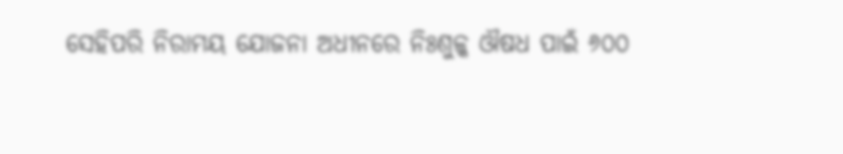ସେହିପରି ନିରାମୟ ଯୋଜନା ଅଧୀନରେ ନିଃଶୁଳ୍କ ଔଷଧ ପାଇଁ ୬୦୦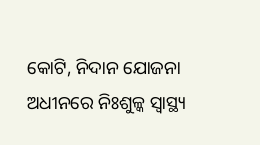କୋଟି, ନିଦାନ ଯୋଜନା ଅଧୀନରେ ନିଃଶୁଳ୍କ ସ୍ୱାସ୍ଥ୍ୟ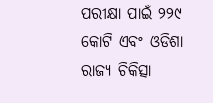ପରୀକ୍ଷା ପାଇଁ ୨୨୯ କୋଟି ଏବଂ ଓଡିଶା ରାଜ୍ୟ ଚିକିତ୍ସା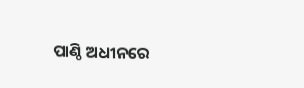ପାଣ୍ଠି ଅଧୀନରେ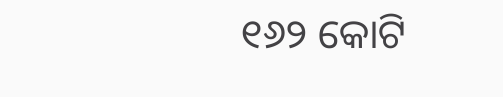୧୬୨ କୋଟି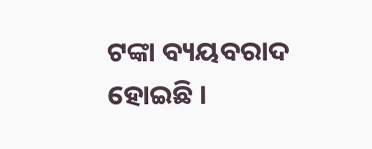ଟଙ୍କା ବ୍ୟୟବରାଦ ହୋଇଛି ।